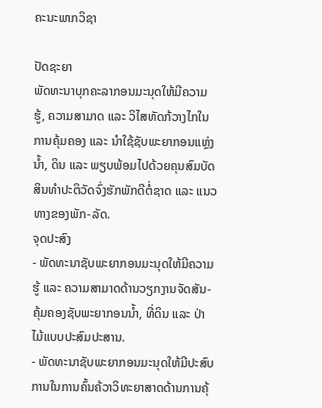ຄະນະພາກວິຊາ

ປັດຊະຍາ
ພັດທະນາບຸກຄະລາກອນມະນຸດໃຫ້ມີຄວາມຮູ້, ຄວາມສາມາດ ແລະ ວິໄສທັດກ້ວາງໄກໃນການຄຸ້ມຄອງ ແລະ ນຳໃຊ້ຊັບພະຍາກອນແຫຼ່ງນ້ຳ, ດິນ ແລະ ພຽບພ້ອມໄປດ້ວຍຄຸນສົມບັດສິນທຳປະຕິວັດຈົ່ງຮັກພັກດີຕໍ່ຊາດ ແລະ ແນວທາງຂອງພັກ-ລັດ.
ຈຸດປະສົງ
- ພັດທະນາຊັບພະຍາກອນມະນຸດໃຫ້ມີຄວາມຮູ້ ແລະ ຄວາມສາມາດດ້ານວຽກງານຈັດສັນ-ຄຸ້ມຄອງຊັບພະຍາກອນນ້ຳ, ທີ່ດິນ ແລະ ປ່າໄມ້ແບບປະສົມປະສານ.
- ພັດທະນາຊັບພະຍາກອນມະນຸດໃຫ້ມີປະສົບການໃນການຄົ້ນຄ້ວາວິທະຍາສາດດ້ານການຄຸ້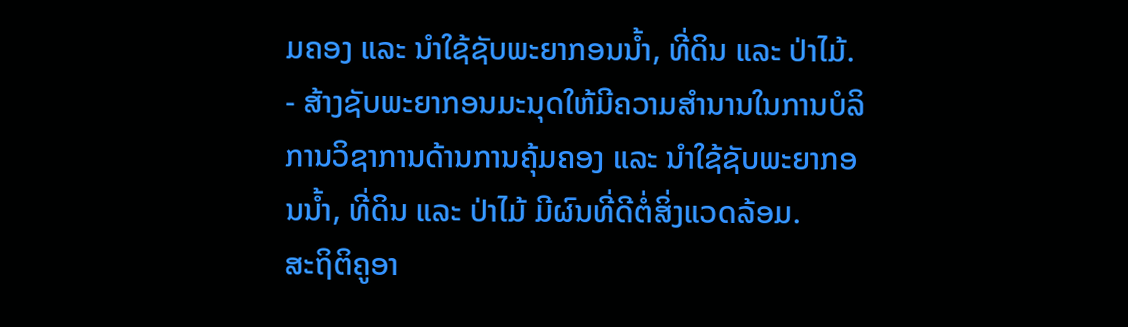ມຄອງ ແລະ ນຳໃຊ້ຊັບພະຍາກອນນ້ຳ, ທີ່ດິນ ແລະ ປ່າໄມ້.
- ສ້າງຊັບພະຍາກອນມະນຸດໃຫ້ມີຄວາມສຳນານໃນການບໍລິການວິຊາການດ້ານການຄຸ້ມຄອງ ແລະ ນຳໃຊ້ຊັບພະຍາກອນນ້ຳ, ທີ່ດິນ ແລະ ປ່າໄມ້ ມີຜົນທີ່ດີຕໍ່ສິ່ງແວດລ້ອມ.
ສະຖິຕິຄູອາ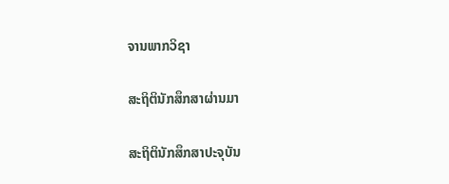ຈານພາກວິຊາ

ສະຖິຕິນັກສຶກສາຜ່ານມາ

ສະຖິຕິນັກສຶກສາປະຈຸບັນ